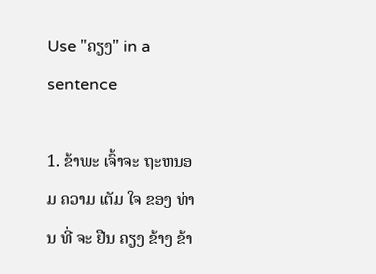Use "ຄຽງ" in a sentence

1. ຂ້າພະ ເຈົ້າຈະ ຖະຫນອມ ຄວາມ ເຕັມ ໃຈ ຂອງ ທ່ານ ທີ່ ຈະ ຢືນ ຄຽງ ຂ້າງ ຂ້າ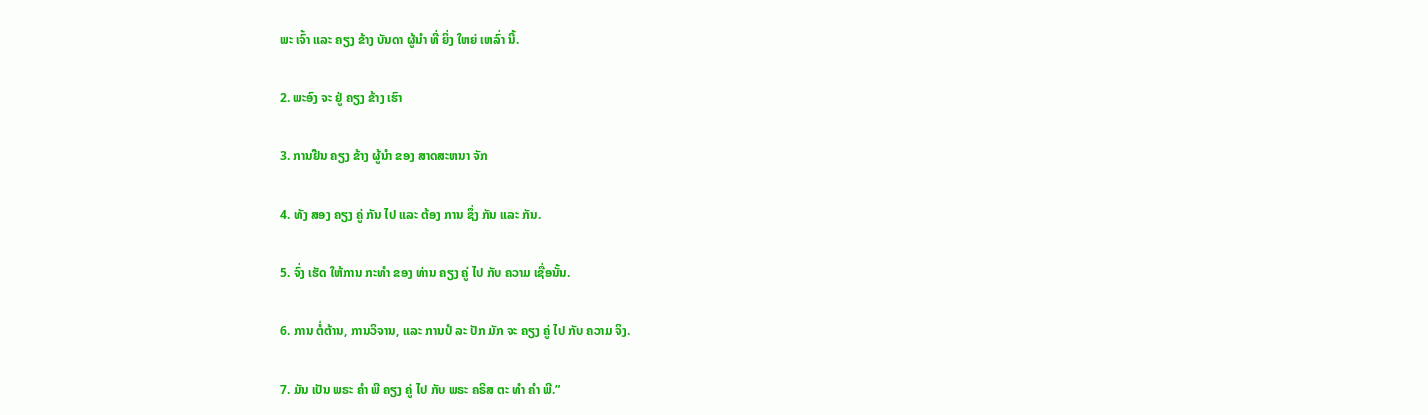ພະ ເຈົ້າ ແລະ ຄຽງ ຂ້າງ ບັນດາ ຜູ້ນໍາ ທີ່ ຍິ່ງ ໃຫຍ່ ເຫລົ່າ ນີ້.

2. ພະອົງ ຈະ ຢູ່ ຄຽງ ຂ້າງ ເຮົາ

3. ການຢືນ ຄຽງ ຂ້າງ ຜູ້ນໍາ ຂອງ ສາດສະຫນາ ຈັກ

4. ທັງ ສອງ ຄຽງ ຄູ່ ກັນ ໄປ ແລະ ຕ້ອງ ການ ຊຶ່ງ ກັນ ແລະ ກັນ.

5. ຈົ່ງ ເຮັດ ໃຫ້ການ ກະທໍາ ຂອງ ທ່ານ ຄຽງ ຄູ່ ໄປ ກັບ ຄວາມ ເຊື່ອນັ້ນ.

6. ການ ຕໍ່ຕ້ານ, ການວິຈານ, ແລະ ການປໍ ລະ ປັກ ມັກ ຈະ ຄຽງ ຄູ່ ໄປ ກັບ ຄວາມ ຈິງ.

7. ມັນ ເປັນ ພຣະ ຄໍາ ພີ ຄຽງ ຄູ່ ໄປ ກັບ ພຣະ ຄຣິສ ຕະ ທໍາ ຄໍາ ພີ.”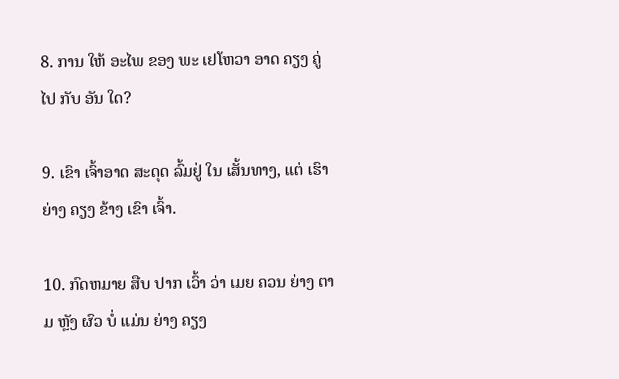8. ການ ໃຫ້ ອະໄພ ຂອງ ພະ ເຢໂຫວາ ອາດ ຄຽງ ຄູ່ ໄປ ກັບ ອັນ ໃດ?

9. ເຂົາ ເຈົ້າອາດ ສະດຸດ ລົ້ມຢູ່ ໃນ ເສັ້ນທາງ, ແຕ່ ເຮົາ ຍ່າງ ຄຽງ ຂ້າງ ເຂົາ ເຈົ້າ.

10. ກົດຫມາຍ ສືບ ປາກ ເວົ້າ ວ່າ ເມຍ ຄວນ ຍ່າງ ຕາມ ຫຼັງ ຜົວ ບໍ່ ແມ່ນ ຍ່າງ ຄຽງ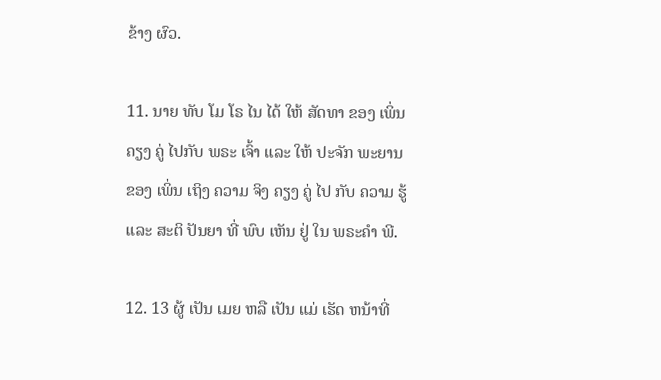ຂ້າງ ຜົວ.

11. ນາຍ ທັບ ໂມ ໂຣ ໄນ ໄດ້ ໃຫ້ ສັດທາ ຂອງ ເພິ່ນ ຄຽງ ຄູ່ ໄປກັບ ພຣະ ເຈົ້າ ແລະ ໃຫ້ ປະຈັກ ພະຍານ ຂອງ ເພິ່ນ ເຖິງ ຄວາມ ຈິງ ຄຽງ ຄູ່ ໄປ ກັບ ຄວາມ ຮູ້ ແລະ ສະຕິ ປັນຍາ ທີ່ ພົບ ເຫັນ ຢູ່ ໃນ ພຣະຄໍາ ພີ.

12. 13 ຜູ້ ເປັນ ເມຍ ຫລື ເປັນ ແມ່ ເຮັດ ຫນ້າທີ່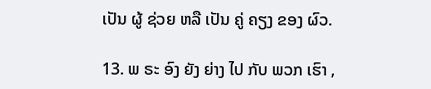ເປັນ ຜູ້ ຊ່ວຍ ຫລື ເປັນ ຄູ່ ຄຽງ ຂອງ ຜົວ.

13. ພ ຣະ ອົງ ຍັງ ຍ່າງ ໄປ ກັບ ພວກ ເຮົາ ,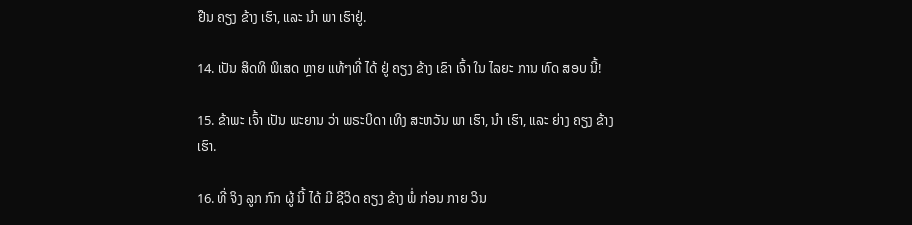ຢືນ ຄຽງ ຂ້າງ ເຮົາ, ແລະ ນໍາ ພາ ເຮົາຢູ່.

14. ເປັນ ສິດທິ ພິເສດ ຫຼາຍ ແທ້ໆທີ່ ໄດ້ ຢູ່ ຄຽງ ຂ້າງ ເຂົາ ເຈົ້າ ໃນ ໄລຍະ ການ ທົດ ສອບ ນີ້!

15. ຂ້າພະ ເຈົ້າ ເປັນ ພະຍານ ວ່າ ພຣະບິດາ ເທິງ ສະຫວັນ ພາ ເຮົາ, ນໍາ ເຮົາ, ແລະ ຍ່າງ ຄຽງ ຂ້າງ ເຮົາ.

16. ທີ່ ຈິງ ລູກ ກົກ ຜູ້ ນີ້ ໄດ້ ມີ ຊີວິດ ຄຽງ ຂ້າງ ພໍ່ ກ່ອນ ກາຍ ວິນ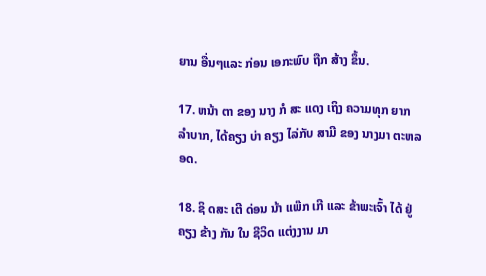ຍານ ອື່ນໆແລະ ກ່ອນ ເອກະພົບ ຖືກ ສ້າງ ຂຶ້ນ.

17. ຫນ້າ ຕາ ຂອງ ນາງ ກໍ ສະ ແດງ ເຖິງ ຄວາມທຸກ ຍາກ ລໍາບາກ, ໄດ້ຄຽງ ບ່າ ຄຽງ ໄລ່ກັບ ສາມີ ຂອງ ນາງມາ ຕະຫລອດ.

18. ຊິ ດສະ ເຕີ ດ່ອນ ນ້າ ແພ໊ກ ເກີ ແລະ ຂ້າພະເຈົ້າ ໄດ້ ຢູ່ ຄຽງ ຂ້າງ ກັນ ໃນ ຊີວິດ ແຕ່ງງານ ມາ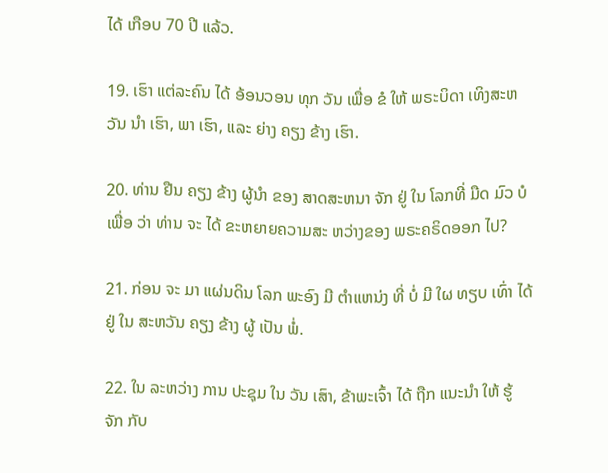ໄດ້ ເກືອບ 70 ປີ ແລ້ວ.

19. ເຮົາ ແຕ່ລະຄົນ ໄດ້ ອ້ອນວອນ ທຸກ ວັນ ເພື່ອ ຂໍ ໃຫ້ ພຣະບິດາ ເທິງສະຫວັນ ນໍາ ເຮົາ, ພາ ເຮົາ, ແລະ ຍ່າງ ຄຽງ ຂ້າງ ເຮົາ.

20. ທ່ານ ຢືນ ຄຽງ ຂ້າງ ຜູ້ນໍາ ຂອງ ສາດສະຫນາ ຈັກ ຢູ່ ໃນ ໂລກທີ່ ມືດ ມົວ ບໍ ເພື່ອ ວ່າ ທ່ານ ຈະ ໄດ້ ຂະຫຍາຍຄວາມສະ ຫວ່າງຂອງ ພຣະຄຣິດອອກ ໄປ?

21. ກ່ອນ ຈະ ມາ ແຜ່ນດິນ ໂລກ ພະອົງ ມີ ຕໍາແຫນ່ງ ທີ່ ບໍ່ ມີ ໃຜ ທຽບ ເທົ່າ ໄດ້ ຢູ່ ໃນ ສະຫວັນ ຄຽງ ຂ້າງ ຜູ້ ເປັນ ພໍ່.

22. ໃນ ລະຫວ່າງ ການ ປະຊຸມ ໃນ ວັນ ເສົາ, ຂ້າພະເຈົ້າ ໄດ້ ຖືກ ແນະນໍາ ໃຫ້ ຮູ້ຈັກ ກັບ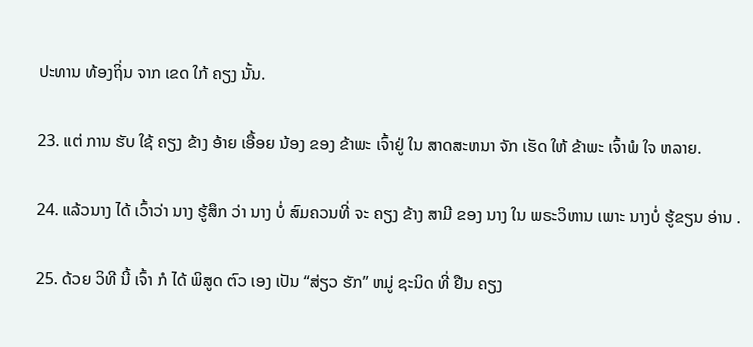ປະທານ ທ້ອງຖິ່ນ ຈາກ ເຂດ ໃກ້ ຄຽງ ນັ້ນ.

23. ແຕ່ ການ ຮັບ ໃຊ້ ຄຽງ ຂ້າງ ອ້າຍ ເອື້ອຍ ນ້ອງ ຂອງ ຂ້າພະ ເຈົ້າຢູ່ ໃນ ສາດສະຫນາ ຈັກ ເຮັດ ໃຫ້ ຂ້າພະ ເຈົ້າພໍ ໃຈ ຫລາຍ.

24. ແລ້ວນາງ ໄດ້ ເວົ້າວ່າ ນາງ ຮູ້ສຶກ ວ່າ ນາງ ບໍ່ ສົມຄວນທີ່ ຈະ ຄຽງ ຂ້າງ ສາມີ ຂອງ ນາງ ໃນ ພຣະວິຫານ ເພາະ ນາງບໍ່ ຮູ້ຂຽນ ອ່ານ .

25. ດ້ວຍ ວິທີ ນີ້ ເຈົ້າ ກໍ ໄດ້ ພິສູດ ຕົວ ເອງ ເປັນ “ສ່ຽວ ຮັກ” ຫມູ່ ຊະນິດ ທີ່ ຢືນ ຄຽງ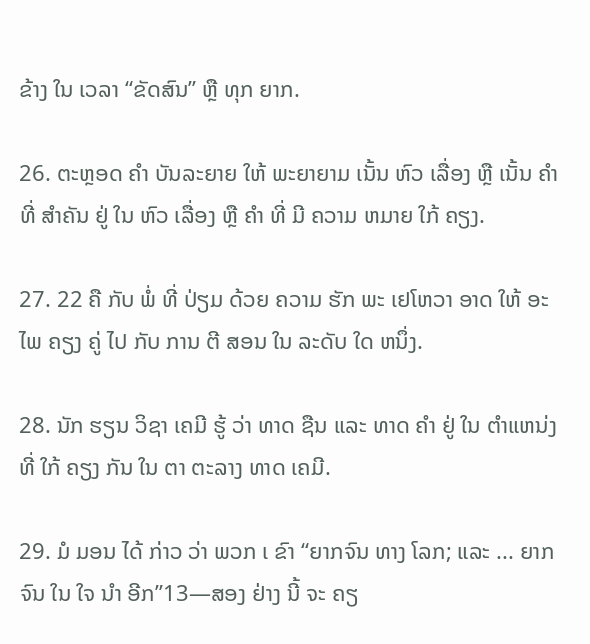ຂ້າງ ໃນ ເວລາ “ຂັດສົນ” ຫຼື ທຸກ ຍາກ.

26. ຕະຫຼອດ ຄໍາ ບັນລະຍາຍ ໃຫ້ ພະຍາຍາມ ເນັ້ນ ຫົວ ເລື່ອງ ຫຼື ເນັ້ນ ຄໍາ ທີ່ ສໍາຄັນ ຢູ່ ໃນ ຫົວ ເລື່ອງ ຫຼື ຄໍາ ທີ່ ມີ ຄວາມ ຫມາຍ ໃກ້ ຄຽງ.

27. 22 ຄື ກັບ ພໍ່ ທີ່ ປ່ຽມ ດ້ວຍ ຄວາມ ຮັກ ພະ ເຢໂຫວາ ອາດ ໃຫ້ ອະໄພ ຄຽງ ຄູ່ ໄປ ກັບ ການ ຕີ ສອນ ໃນ ລະດັບ ໃດ ຫນຶ່ງ.

28. ນັກ ຮຽນ ວິຊາ ເຄມີ ຮູ້ ວ່າ ທາດ ຊືນ ແລະ ທາດ ຄໍາ ຢູ່ ໃນ ຕໍາແຫນ່ງ ທີ່ ໃກ້ ຄຽງ ກັນ ໃນ ຕາ ຕະລາງ ທາດ ເຄມີ.

29. ມໍ ມອນ ໄດ້ ກ່າວ ວ່າ ພວກ ເ ຂົາ “ຍາກຈົນ ທາງ ໂລກ; ແລະ ... ຍາກຈົນ ໃນ ໃຈ ນໍາ ອີກ”13—ສອງ ຢ່າງ ນີ້ ຈະ ຄຽ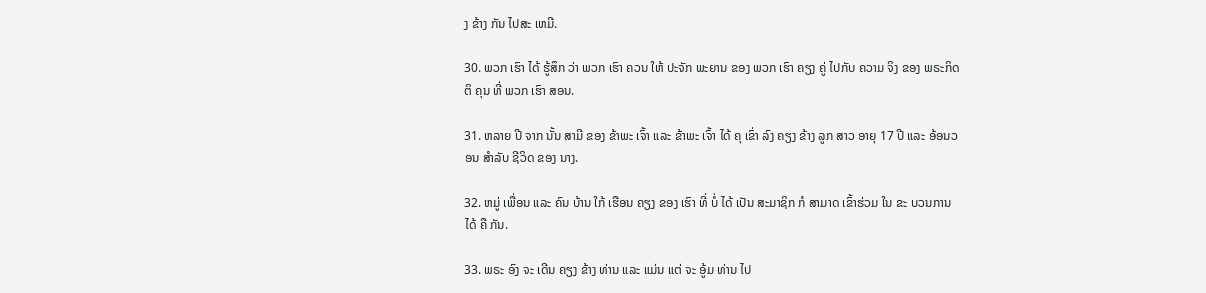ງ ຂ້າງ ກັນ ໄປສະ ເຫມີ.

30. ພວກ ເຮົາ ໄດ້ ຮູ້ສຶກ ວ່າ ພວກ ເຮົາ ຄວນ ໃຫ້ ປະຈັກ ພະຍານ ຂອງ ພວກ ເຮົາ ຄຽງ ຄູ່ ໄປກັບ ຄວາມ ຈິງ ຂອງ ພຣະກິດ ຕິ ຄຸນ ທີ່ ພວກ ເຮົາ ສອນ.

31. ຫລາຍ ປີ ຈາກ ນັ້ນ ສາມີ ຂອງ ຂ້າພະ ເຈົ້າ ແລະ ຂ້າພະ ເຈົ້າ ໄດ້ ຄຸ ເຂົ່າ ລົງ ຄຽງ ຂ້າງ ລູກ ສາວ ອາຍຸ 17 ປີ ແລະ ອ້ອນວອນ ສໍາລັບ ຊີວິດ ຂອງ ນາງ.

32. ຫມູ່ ເພື່ອນ ແລະ ຄົນ ບ້ານ ໃກ້ ເຮືອນ ຄຽງ ຂອງ ເຮົາ ທີ່ ບໍ່ ໄດ້ ເປັນ ສະມາຊິກ ກໍ ສາມາດ ເຂົ້າຮ່ວມ ໃນ ຂະ ບວນການ ໄດ້ ຄື ກັນ.

33. ພຣະ ອົງ ຈະ ເດີນ ຄຽງ ຂ້າງ ທ່ານ ແລະ ແມ່ນ ແຕ່ ຈະ ອູ້ມ ທ່ານ ໄປ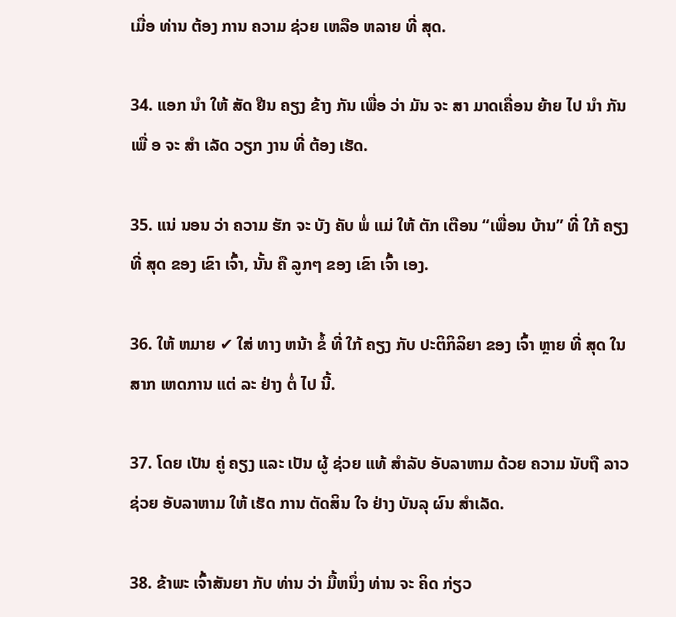ເມື່ອ ທ່ານ ຕ້ອງ ການ ຄວາມ ຊ່ວຍ ເຫລືອ ຫລາຍ ທີ່ ສຸດ.

34. ແອກ ນໍາ ໃຫ້ ສັດ ຢືນ ຄຽງ ຂ້າງ ກັນ ເພື່ອ ວ່າ ມັນ ຈະ ສາ ມາດເຄື່ອນ ຍ້າຍ ໄປ ນໍາ ກັນ ເພື່ ອ ຈະ ສໍາ ເລັດ ວຽກ ງານ ທີ່ ຕ້ອງ ເຮັດ.

35. ແນ່ ນອນ ວ່າ ຄວາມ ຮັກ ຈະ ບັງ ຄັບ ພໍ່ ແມ່ ໃຫ້ ຕັກ ເຕືອນ “ເພື່ອນ ບ້ານ” ທີ່ ໃກ້ ຄຽງ ທີ່ ສຸດ ຂອງ ເຂົາ ເຈົ້າ, ນັ້ນ ຄື ລູກໆ ຂອງ ເຂົາ ເຈົ້າ ເອງ.

36. ໃຫ້ ຫມາຍ ✔ ໃສ່ ທາງ ຫນ້າ ຂໍ້ ທີ່ ໃກ້ ຄຽງ ກັບ ປະຕິກິລິຍາ ຂອງ ເຈົ້າ ຫຼາຍ ທີ່ ສຸດ ໃນ ສາກ ເຫດການ ແຕ່ ລະ ຢ່າງ ຕໍ່ ໄປ ນີ້.

37. ໂດຍ ເປັນ ຄູ່ ຄຽງ ແລະ ເປັນ ຜູ້ ຊ່ວຍ ແທ້ ສໍາລັບ ອັບລາຫາມ ດ້ວຍ ຄວາມ ນັບຖື ລາວ ຊ່ວຍ ອັບລາຫາມ ໃຫ້ ເຮັດ ການ ຕັດສິນ ໃຈ ຢ່າງ ບັນລຸ ຜົນ ສໍາເລັດ.

38. ຂ້າພະ ເຈົ້າສັນຍາ ກັບ ທ່ານ ວ່າ ມື້ຫນຶ່ງ ທ່ານ ຈະ ຄິດ ກ່ຽວ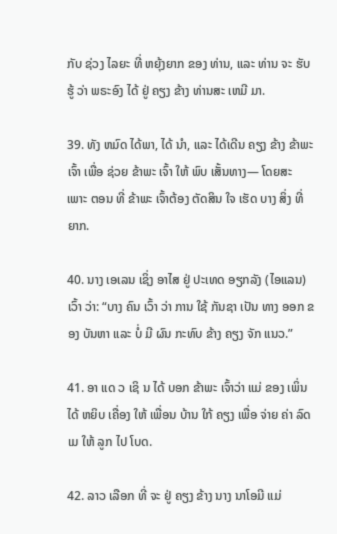ກັບ ຊ່ວງ ໄລຍະ ທີ່ ຫຍຸ້ງຍາກ ຂອງ ທ່ານ, ແລະ ທ່ານ ຈະ ຮັບ ຮູ້ ວ່າ ພຣະອົງ ໄດ້ ຢູ່ ຄຽງ ຂ້າງ ທ່ານສະ ເຫມີ ມາ.

39. ທັງ ຫມົດ ໄດ້ພາ, ໄດ້ ນໍາ, ແລະ ໄດ້ເດີນ ຄຽງ ຂ້າງ ຂ້າພະ ເຈົ້າ ເພື່ອ ຊ່ວຍ ຂ້າພະ ເຈົ້າ ໃຫ້ ພົບ ເສັ້ນທາງ— ໂດຍສະ ເພາະ ຕອນ ທີ່ ຂ້າພະ ເຈົ້າຕ້ອງ ຕັດສິນ ໃຈ ເຮັດ ບາງ ສິ່ງ ທີ່ ຍາກ.

40. ນາງ ເອເລນ ເຊິ່ງ ອາໄສ ຢູ່ ປະເທດ ອຽກລັງ (ໄອແລນ) ເວົ້າ ວ່າ: “ບາງ ຄົນ ເວົ້າ ວ່າ ການ ໃຊ້ ກັນຊາ ເປັນ ທາງ ອອກ ຂອງ ບັນຫາ ແລະ ບໍ່ ມີ ຜົນ ກະທົບ ຂ້າງ ຄຽງ ຈັກ ແນວ.”

41. ອາ ແດ ວ ເຊິ ນ ໄດ້ ບອກ ຂ້າພະ ເຈົ້າວ່າ ແມ່ ຂອງ ເພິ່ນ ໄດ້ ຫຍິບ ເຄື່ອງ ໃຫ້ ເພື່ອນ ບ້ານ ໃກ້ ຄຽງ ເພື່ອ ຈ່າຍ ຄ່າ ລົດ ເມ ໃຫ້ ລູກ ໄປ ໂບດ.

42. ລາວ ເລືອກ ທີ່ ຈະ ຢູ່ ຄຽງ ຂ້າງ ນາງ ນາໂອມີ ແມ່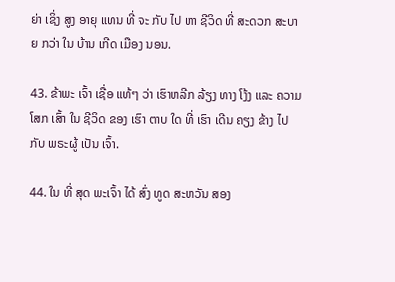ຍ່າ ເຊິ່ງ ສູງ ອາຍຸ ແທນ ທີ່ ຈະ ກັບ ໄປ ຫາ ຊີວິດ ທີ່ ສະດວກ ສະບາຍ ກວ່າ ໃນ ບ້ານ ເກີດ ເມືອງ ນອນ.

43. ຂ້າພະ ເຈົ້າ ເຊື່ອ ແທ້ໆ ວ່າ ເຮົາຫລີກ ລ້ຽງ ທາງ ໂງ້ງ ແລະ ຄວາມ ໂສກ ເສົ້າ ໃນ ຊີວິດ ຂອງ ເຮົາ ຕາບ ໃດ ທີ່ ເຮົາ ເດີນ ຄຽງ ຂ້າງ ໄປ ກັບ ພຣະຜູ້ ເປັນ ເຈົ້າ.

44. ໃນ ທີ່ ສຸດ ພະເຈົ້າ ໄດ້ ສົ່ງ ທູດ ສະຫວັນ ສອງ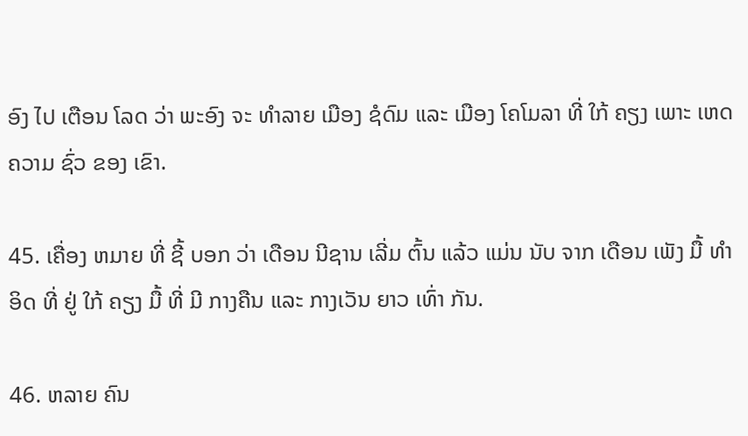ອົງ ໄປ ເຕືອນ ໂລດ ວ່າ ພະອົງ ຈະ ທໍາລາຍ ເມືອງ ຊໍດົມ ແລະ ເມືອງ ໂຄໂມລາ ທີ່ ໃກ້ ຄຽງ ເພາະ ເຫດ ຄວາມ ຊົ່ວ ຂອງ ເຂົາ.

45. ເຄື່ອງ ຫມາຍ ທີ່ ຊີ້ ບອກ ວ່າ ເດືອນ ນີຊານ ເລີ່ມ ຕົ້ນ ແລ້ວ ແມ່ນ ນັບ ຈາກ ເດືອນ ເພັງ ມື້ ທໍາອິດ ທີ່ ຢູ່ ໃກ້ ຄຽງ ມື້ ທີ່ ມີ ກາງຄືນ ແລະ ກາງເວັນ ຍາວ ເທົ່າ ກັນ.

46. ຫລາຍ ຄົນ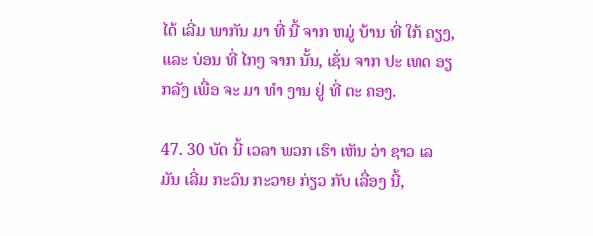ໄດ້ ເລີ່ມ ພາກັນ ມາ ທີ່ ນີ້ ຈາກ ຫມູ່ ບ້ານ ທີ່ ໃກ້ ຄຽງ, ແລະ ບ່ອນ ທີ່ ໄກໆ ຈາກ ນັ້ນ, ເຊັ່ນ ຈາກ ປະ ເທດ ອຽກລັງ ເພື່ອ ຈະ ມາ ທໍາ ງານ ຢູ່ ທີ່ ຕະ ຄອງ.

47. 30 ບັດ ນີ້ ເວລາ ພວກ ເຮົາ ເຫັນ ວ່າ ຊາວ ເລ ມັນ ເລີ່ມ ກະວົນ ກະວາຍ ກ່ຽວ ກັບ ເລື່ອງ ນີ້,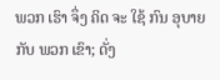ພວກ ເຮົາ ຈຶ່ງ ຄິດ ຈະ ໃຊ້ ກົນ ອຸບາຍ ກັບ ພວກ ເຂົາ; ດັ່ງ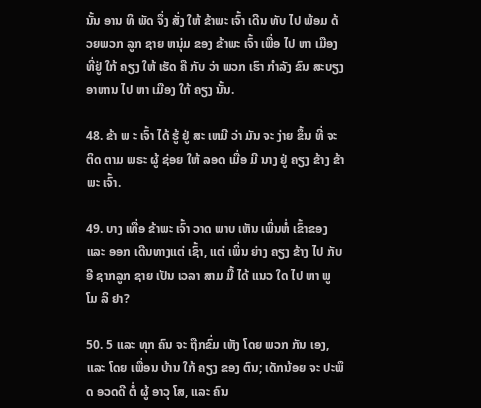ນັ້ນ ອານ ທິ ພັດ ຈຶ່ງ ສັ່ງ ໃຫ້ ຂ້າພະ ເຈົ້າ ເດີນ ທັບ ໄປ ພ້ອມ ດ້ວຍພວກ ລູກ ຊາຍ ຫນຸ່ມ ຂອງ ຂ້າພະ ເຈົ້າ ເພື່ອ ໄປ ຫາ ເມືອງ ທີ່ຢູ່ ໃກ້ ຄຽງ ໃຫ້ ເຮັດ ຄື ກັບ ວ່າ ພວກ ເຮົາ ກໍາລັງ ຂົນ ສະບຽງ ອາຫານ ໄປ ຫາ ເມືອງ ໃກ້ ຄຽງ ນັ້ນ.

48. ຂ້າ ພ ະ ເຈົ້າ ໄດ້ ຮູ້ ຢູ່ ສະ ເຫມີ ວ່າ ມັນ ຈະ ງ່າຍ ຂຶ້ນ ທີ່ ຈະ ຕິດ ຕາມ ພຣະ ຜູ້ ຊ່ອຍ ໃຫ້ ລອດ ເມື່ອ ມີ ນາງ ຢູ່ ຄຽງ ຂ້າງ ຂ້າ ພະ ເຈົ້າ.

49. ບາງ ເທື່ອ ຂ້າພະ ເຈົ້າ ວາດ ພາບ ເຫັນ ເພິ່ນຫໍ່ ເຂົ້າຂອງ ແລະ ອອກ ເດີນທາງແຕ່ ເຊົ້າ, ແຕ່ ເພິ່ນ ຍ່າງ ຄຽງ ຂ້າງ ໄປ ກັບ ອີ ຊາກລູກ ຊາຍ ເປັນ ເວລາ ສາມ ມື້ ໄດ້ ແນວ ໃດ ໄປ ຫາ ພູ ໂມ ລິ ຢາ?

50. 5 ແລະ ທຸກ ຄົນ ຈະ ຖືກຂົ່ມ ເຫັງ ໂດຍ ພວກ ກັນ ເອງ, ແລະ ໂດຍ ເພື່ອນ ບ້ານ ໃກ້ ຄຽງ ຂອງ ຕົນ; ເດັກນ້ອຍ ຈະ ປະພຶດ ອວດດີ ຕໍ່ ຜູ້ ອາວຸ ໂສ, ແລະ ຄົນ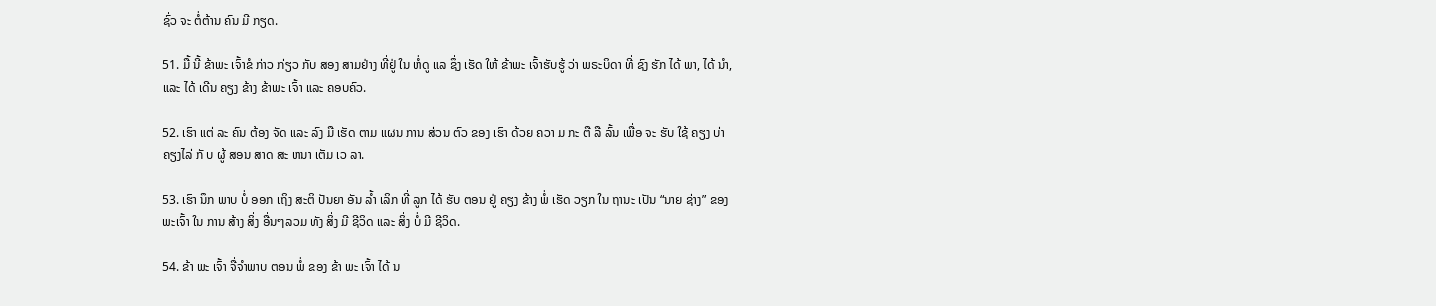ຊົ່ວ ຈະ ຕໍ່ຕ້ານ ຄົນ ມີ ກຽດ.

51. ມື້ ນີ້ ຂ້າພະ ເຈົ້າຂໍ ກ່າວ ກ່ຽວ ກັບ ສອງ ສາມຢ່າງ ທີ່ຢູ່ ໃນ ຫໍ່ດູ ແລ ຊຶ່ງ ເຮັດ ໃຫ້ ຂ້າພະ ເຈົ້າຮັບຮູ້ ວ່າ ພຣະບິດາ ທີ່ ຊົງ ຮັກ ໄດ້ ພາ, ໄດ້ ນໍາ, ແລະ ໄດ້ ເດີນ ຄຽງ ຂ້າງ ຂ້າພະ ເຈົ້າ ແລະ ຄອບຄົວ.

52. ເຮົາ ແຕ່ ລະ ຄົນ ຕ້ອງ ຈັດ ແລະ ລົງ ມື ເຮັດ ຕາມ ແຜນ ການ ສ່ວນ ຕົວ ຂອງ ເຮົາ ດ້ວຍ ຄວາ ມ ກະ ຕື ລື ລົ້ນ ເພື່ອ ຈະ ຮັບ ໃຊ້ ຄຽງ ບ່າ ຄຽງໄລ່ ກັ ບ ຜູ້ ສອນ ສາດ ສະ ຫນາ ເຕັມ ເວ ລາ.

53. ເຮົາ ນຶກ ພາບ ບໍ່ ອອກ ເຖິງ ສະຕິ ປັນຍາ ອັນ ລໍ້າ ເລິກ ທີ່ ລູກ ໄດ້ ຮັບ ຕອນ ຢູ່ ຄຽງ ຂ້າງ ພໍ່ ເຮັດ ວຽກ ໃນ ຖານະ ເປັນ “ນາຍ ຊ່າງ” ຂອງ ພະເຈົ້າ ໃນ ການ ສ້າງ ສິ່ງ ອື່ນໆລວມ ທັງ ສິ່ງ ມີ ຊີວິດ ແລະ ສິ່ງ ບໍ່ ມີ ຊີວິດ.

54. ຂ້າ ພະ ເຈົ້າ ຈື່ຈໍາພາບ ຕອນ ພໍ່ ຂອງ ຂ້າ ພະ ເຈົ້າ ໄດ້ ນ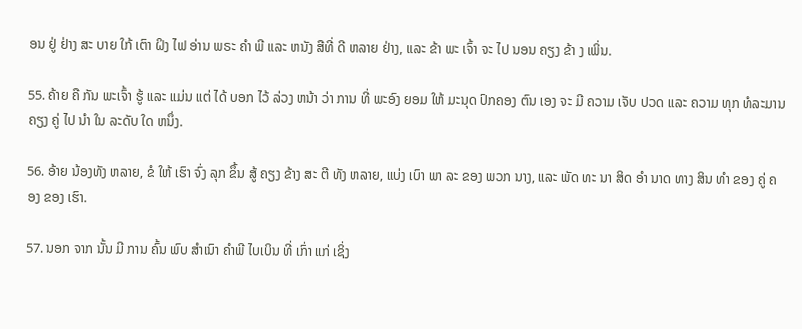ອນ ຢູ່ ຢ່າງ ສະ ບາຍ ໃກ້ ເຕົາ ຝິງ ໄຟ ອ່ານ ພຣະ ຄໍາ ພີ ແລະ ຫນັງ ສືທີ່ ດີ ຫລາຍ ຢ່າງ, ແລະ ຂ້າ ພະ ເຈົ້າ ຈະ ໄປ ນອນ ຄຽງ ຂ້າ ງ ເພິ່ນ.

55. ຄ້າຍ ຄື ກັນ ພະເຈົ້າ ຮູ້ ແລະ ແມ່ນ ແຕ່ ໄດ້ ບອກ ໄວ້ ລ່ວງ ຫນ້າ ວ່າ ການ ທີ່ ພະອົງ ຍອມ ໃຫ້ ມະນຸດ ປົກຄອງ ຕົນ ເອງ ຈະ ມີ ຄວາມ ເຈັບ ປວດ ແລະ ຄວາມ ທຸກ ທໍລະມານ ຄຽງ ຄູ່ ໄປ ນໍາ ໃນ ລະດັບ ໃດ ຫນຶ່ງ.

56. ອ້າຍ ນ້ອງທັງ ຫລາຍ, ຂໍ ໃຫ້ ເຮົາ ຈົ່ງ ລຸກ ຂຶ້ນ ສູ້ ຄຽງ ຂ້າງ ສະ ຕີ ທັງ ຫລາຍ, ແບ່ງ ເບົາ ພາ ລະ ຂອງ ພວກ ນາງ, ແລະ ພັດ ທະ ນາ ສິດ ອໍາ ນາດ ທາງ ສິນ ທໍາ ຂອງ ຄູ່ ຄອງ ຂອງ ເຮົາ.

57. ນອກ ຈາກ ນັ້ນ ມີ ການ ຄົ້ນ ພົບ ສໍາເນົາ ຄໍາພີ ໄບເບິນ ທີ່ ເກົ່າ ແກ່ ເຊິ່ງ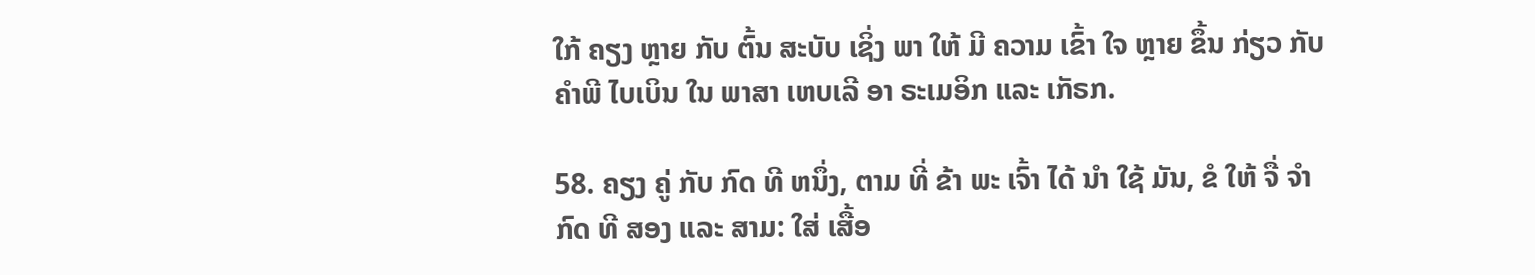ໃກ້ ຄຽງ ຫຼາຍ ກັບ ຕົ້ນ ສະບັບ ເຊິ່ງ ພາ ໃຫ້ ມີ ຄວາມ ເຂົ້າ ໃຈ ຫຼາຍ ຂຶ້ນ ກ່ຽວ ກັບ ຄໍາພີ ໄບເບິນ ໃນ ພາສາ ເຫບເລີ ອາ ຣະເມອິກ ແລະ ເກັຣກ.

58. ຄຽງ ຄູ່ ກັບ ກົດ ທີ ຫນຶ່ງ, ຕາມ ທີ່ ຂ້າ ພະ ເຈົ້າ ໄດ້ ນໍາ ໃຊ້ ມັນ, ຂໍ ໃຫ້ ຈື່ ຈໍາ ກົດ ທີ ສອງ ແລະ ສາມ: ໃສ່ ເສື້ອ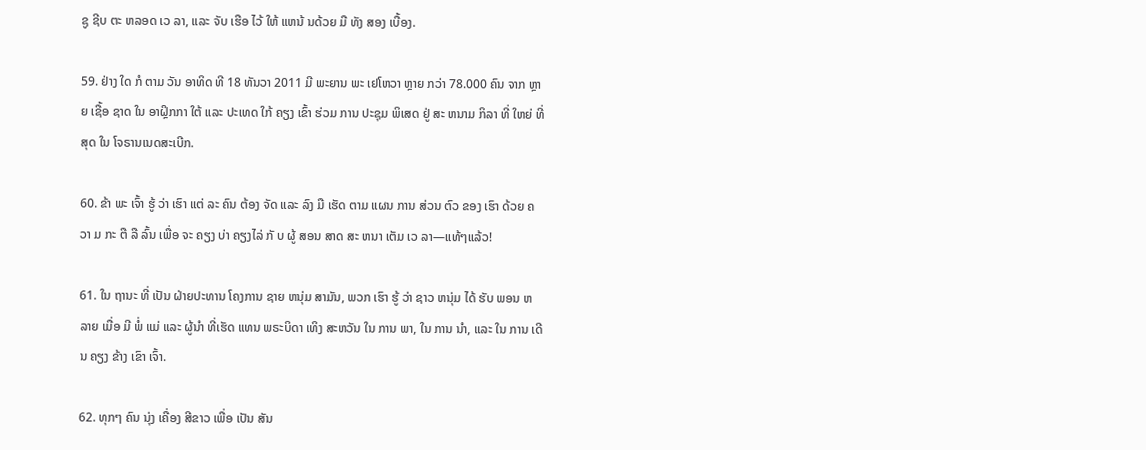ຊູ ຊີບ ຕະ ຫລອດ ເວ ລາ, ແລະ ຈັບ ເຮືອ ໄວ້ ໃຫ້ ແຫນ້ ນດ້ວຍ ມື ທັງ ສອງ ເບື້ອງ.

59. ຢ່າງ ໃດ ກໍ ຕາມ ວັນ ອາທິດ ທີ 18 ທັນວາ 2011 ມີ ພະຍານ ພະ ເຢໂຫວາ ຫຼາຍ ກວ່າ 78.000 ຄົນ ຈາກ ຫຼາຍ ເຊື້ອ ຊາດ ໃນ ອາຝຼິກກາ ໃຕ້ ແລະ ປະເທດ ໃກ້ ຄຽງ ເຂົ້າ ຮ່ວມ ການ ປະຊຸມ ພິເສດ ຢູ່ ສະ ຫນາມ ກິລາ ທີ່ ໃຫຍ່ ທີ່ ສຸດ ໃນ ໂຈຣານເນດສະເບີກ.

60. ຂ້າ ພະ ເຈົ້າ ຮູ້ ວ່າ ເຮົາ ແຕ່ ລະ ຄົນ ຕ້ອງ ຈັດ ແລະ ລົງ ມື ເຮັດ ຕາມ ແຜນ ການ ສ່ວນ ຕົວ ຂອງ ເຮົາ ດ້ວຍ ຄວາ ມ ກະ ຕື ລື ລົ້ນ ເພື່ອ ຈະ ຄຽງ ບ່າ ຄຽງໄລ່ ກັ ບ ຜູ້ ສອນ ສາດ ສະ ຫນາ ເຕັມ ເວ ລາ—ແທ້ໆແລ້ວ!

61. ໃນ ຖານະ ທີ່ ເປັນ ຝ່າຍປະທານ ໂຄງການ ຊາຍ ຫນຸ່ມ ສາມັນ, ພວກ ເຮົາ ຮູ້ ວ່າ ຊາວ ຫນຸ່ມ ໄດ້ ຮັບ ພອນ ຫລາຍ ເມື່ອ ມີ ພໍ່ ແມ່ ແລະ ຜູ້ນໍາ ທີ່ເຮັດ ແທນ ພຣະບິດາ ເທິງ ສະຫວັນ ໃນ ການ ພາ, ໃນ ການ ນໍາ, ແລະ ໃນ ການ ເດີນ ຄຽງ ຂ້າງ ເຂົາ ເຈົ້າ.

62. ທຸກໆ ຄົນ ນຸ່ງ ເຄື່ອງ ສີຂາວ ເພື່ອ ເປັນ ສັນ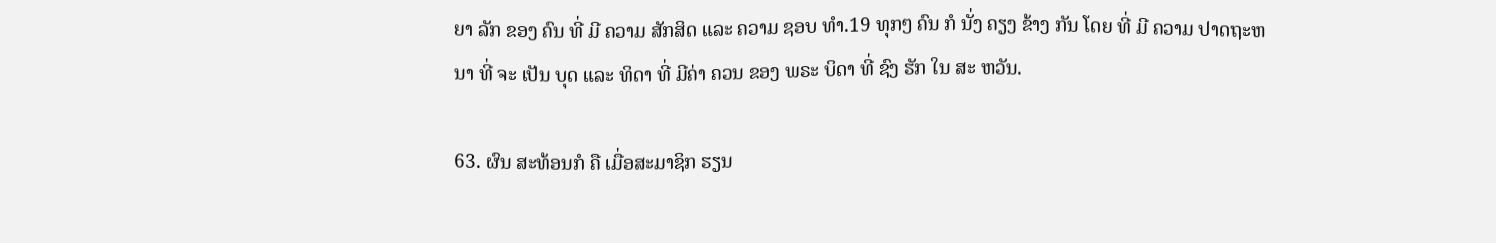ຍາ ລັກ ຂອງ ຄົນ ທີ່ ມີ ຄວາມ ສັກສິດ ແລະ ຄວາມ ຊອບ ທໍາ.19 ທຸກໆ ຄົນ ກໍ ນັ່ງ ຄຽງ ຂ້າງ ກັນ ໂດຍ ທີ່ ມີ ຄວາມ ປາດຖະຫນາ ທີ່ ຈະ ເປັນ ບຸດ ແລະ ທິດາ ທີ່ ມີຄ່າ ຄວນ ຂອງ ພຣະ ບິດາ ທີ່ ຊົງ ຮັກ ໃນ ສະ ຫວັນ.

63. ຜົນ ສະທ້ອນກໍ ຄື ເມື່ອສະມາຊິກ ຮຽນ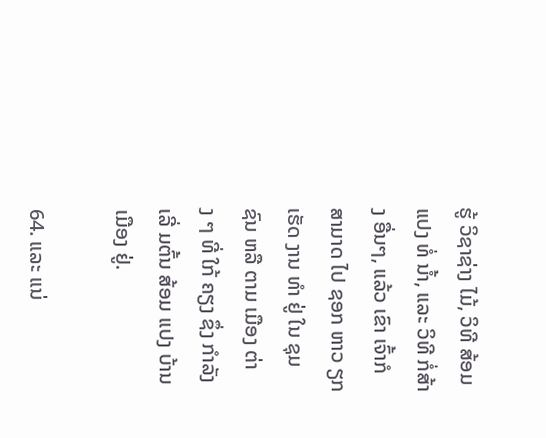ຮູ້ ວິຊາຊ່າງ ໄມ້, ວິທີ ສ້ອມ ແປງ ທໍ່ ນ້ຳ, ແລະ ວິທີ ກໍ່ສ້າງ ອື່ນໆ, ແລ້ວ ເຂົາ ເຈົ້າກໍ ສາມາດ ໄປ ຊອກ ຫາວ ຽກ ເຮັດ ງານ ທໍາ ຢູ່ ໃນ ຊຸມ ຊົນ ຫລື ຕາມ ເມືອງ ຕ່າງ ໆ ທີ່ ໃກ້ ຄຽງ ຊຶ່ງ ກໍາລັງ ເລີ່ ມຕົ້ນ ສ້ອມ ແປງ ບ້ານ ເມືອງ ຢູ່.

64. ແລະ ແນ່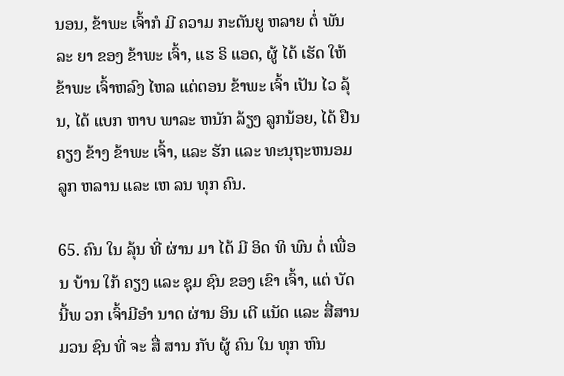ນອນ, ຂ້າພະ ເຈົ້າກໍ ມີ ຄວາມ ກະຕັນຍູ ຫລາຍ ຕໍ່ ພັນ ລະ ຍາ ຂອງ ຂ້າພະ ເຈົ້າ, ແຮ ຣິ ແອດ, ຜູ້ ໄດ້ ເຮັດ ໃຫ້ ຂ້າພະ ເຈົ້າຫລົງ ໄຫລ ແຕ່ຕອນ ຂ້າພະ ເຈົ້າ ເປັນ ໄວ ລຸ້ນ, ໄດ້ ແບກ ຫາບ ພາລະ ຫນັກ ລ້ຽງ ລູກນ້ອຍ, ໄດ້ ຢືນ ຄຽງ ຂ້າງ ຂ້າພະ ເຈົ້າ, ແລະ ຮັກ ແລະ ທະນຸຖະຫນອມ ລູກ ຫລານ ແລະ ເຫ ລນ ທຸກ ຄົນ.

65. ຄົນ ໃນ ລຸ້ນ ທີ່ ຜ່ານ ມາ ໄດ້ ມີ ອິດ ທິ ພົນ ຕໍ່ ເພື່ອນ ບ້ານ ໃກ້ ຄຽງ ແລະ ຊຸມ ຊົນ ຂອງ ເຂົາ ເຈົ້າ, ແຕ່ ບັດ ນີ້ພ ວກ ເຈົ້າມີອໍາ ນາດ ຜ່ານ ອິນ ເຕີ ແນັດ ແລະ ສື່ສານ ມວນ ຊົນ ທີ່ ຈະ ສື່ ສານ ກັບ ຜູ້ ຄົນ ໃນ ທຸກ ຫົນ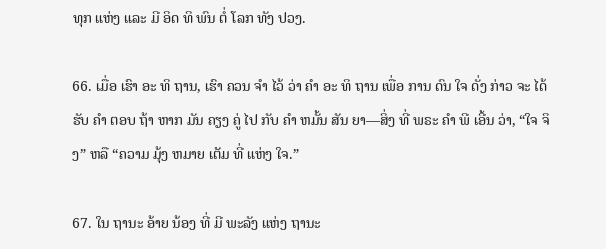ທຸກ ແຫ່ງ ແລະ ມີ ອິດ ທິ ພົນ ຕໍ່ ໂລກ ທັງ ປວງ.

66. ເມື່ອ ເຮົາ ອະ ທິ ຖານ, ເຮົາ ຄວນ ຈໍາ ໄວ້ ວ່າ ຄໍາ ອະ ທິ ຖານ ເພື່ອ ການ ດົນ ໃຈ ດັ່ງ ກ່າວ ຈະ ໄດ້ ຮັບ ຄໍາ ຕອບ ຖ້າ ຫາກ ມັນ ຄຽງ ຄູ່ ໄປ ກັບ ຄໍາ ຫມັ້ນ ສັນ ຍາ—ສິ່ງ ທີ່ ພຣະ ຄໍາ ພີ ເອີ້ນ ວ່າ, “ໃຈ ຈິງ” ຫລື “ຄວາມ ມຸ້ງ ຫມາຍ ເຕັມ ທີ່ ແຫ່ງ ໃຈ.”

67. ໃນ ຖານະ ອ້າຍ ນ້ອງ ທີ່ ມີ ພະລັງ ແຫ່ງ ຖານະ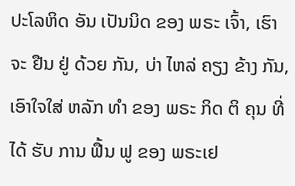ປະໂລຫິດ ອັນ ເປັນນິດ ຂອງ ພຣະ ເຈົ້າ, ເຮົາ ຈະ ຢືນ ຢູ່ ດ້ວຍ ກັນ, ບ່າ ໄຫລ່ ຄຽງ ຂ້າງ ກັນ, ເອົາໃຈໃສ່ ຫລັກ ທໍາ ຂອງ ພຣະ ກິດ ຕິ ຄຸນ ທີ່ ໄດ້ ຮັບ ການ ຟື້ນ ຟູ ຂອງ ພຣະເຢ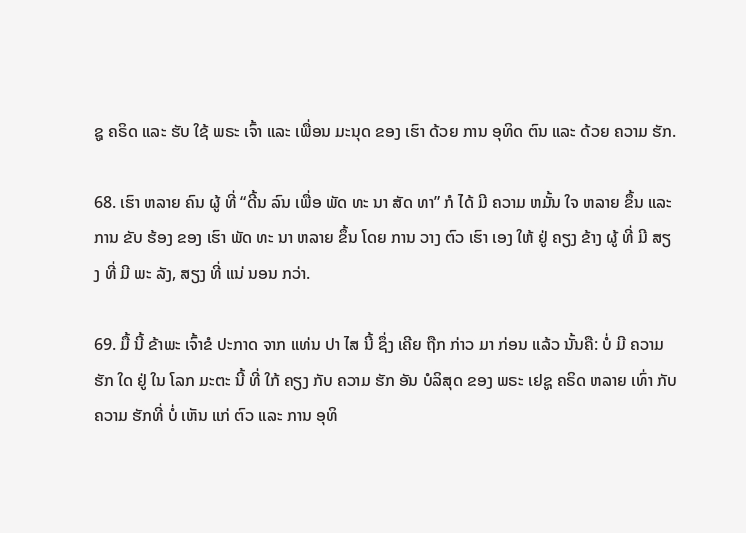ຊູ ຄຣິດ ແລະ ຮັບ ໃຊ້ ພຣະ ເຈົ້າ ແລະ ເພື່ອນ ມະນຸດ ຂອງ ເຮົາ ດ້ວຍ ການ ອຸທິດ ຕົນ ແລະ ດ້ວຍ ຄວາມ ຮັກ.

68. ເຮົາ ຫລາຍ ຄົນ ຜູ້ ທີ່ “ດີ້ນ ລົນ ເພື່ອ ພັດ ທະ ນາ ສັດ ທາ” ກໍ ໄດ້ ມີ ຄວາມ ຫມັ້ນ ໃຈ ຫລາຍ ຂຶ້ນ ແລະ ການ ຂັບ ຮ້ອງ ຂອງ ເຮົາ ພັດ ທະ ນາ ຫລາຍ ຂຶ້ນ ໂດຍ ການ ວາງ ຕົວ ເຮົາ ເອງ ໃຫ້ ຢູ່ ຄຽງ ຂ້າງ ຜູ້ ທີ່ ມີ ສຽງ ທີ່ ມີ ພະ ລັງ, ສຽງ ທີ່ ແນ່ ນອນ ກວ່າ.

69. ມື້ ນີ້ ຂ້າພະ ເຈົ້າຂໍ ປະກາດ ຈາກ ແທ່ນ ປາ ໄສ ນີ້ ຊຶ່ງ ເຄີຍ ຖືກ ກ່າວ ມາ ກ່ອນ ແລ້ວ ນັ້ນຄື: ບໍ່ ມີ ຄວາມ ຮັກ ໃດ ຢູ່ ໃນ ໂລກ ມະຕະ ນີ້ ທີ່ ໃກ້ ຄຽງ ກັບ ຄວາມ ຮັກ ອັນ ບໍລິສຸດ ຂອງ ພຣະ ເຢຊູ ຄຣິດ ຫລາຍ ເທົ່າ ກັບ ຄວາມ ຮັກທີ່ ບໍ່ ເຫັນ ແກ່ ຕົວ ແລະ ການ ອຸທິ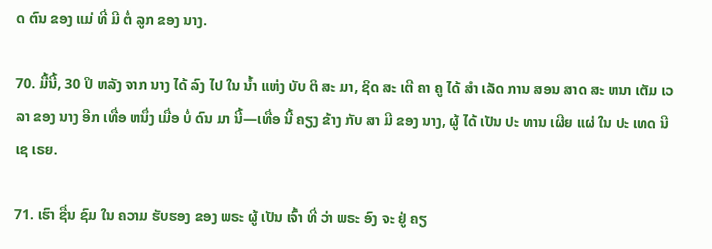ດ ຕົນ ຂອງ ແມ່ ທີ່ ມີ ຕໍ່ ລູກ ຂອງ ນາງ.

70. ມື້ນີ້, 30 ປິ ຫລັງ ຈາກ ນາງ ໄດ້ ລົງ ໄປ ໃນ ນ້ຳ ແຫ່ງ ບັບ ຕິ ສະ ມາ, ຊິດ ສະ ເຕີ ຄາ ຄູ ໄດ້ ສໍາ ເລັດ ການ ສອນ ສາດ ສະ ຫນາ ເຕັມ ເວ ລາ ຂອງ ນາງ ອີກ ເທື່ອ ຫນຶ່ງ ເມື່ອ ບໍ່ ດົນ ມາ ນີ້—ເທື່ອ ນີ້ ຄຽງ ຂ້າງ ກັບ ສາ ມີ ຂອງ ນາງ, ຜູ້ ໄດ້ ເປັນ ປະ ທານ ເຜີຍ ແຜ່ ໃນ ປະ ເທດ ນີ ເຊ ເຣຍ.

71. ເຮົາ ຊື່ນ ຊົມ ໃນ ຄວາມ ຮັບຮອງ ຂອງ ພຣະ ຜູ້ ເປັນ ເຈົ້າ ທີ່ ວ່າ ພຣະ ອົງ ຈະ ຢູ່ ຄຽ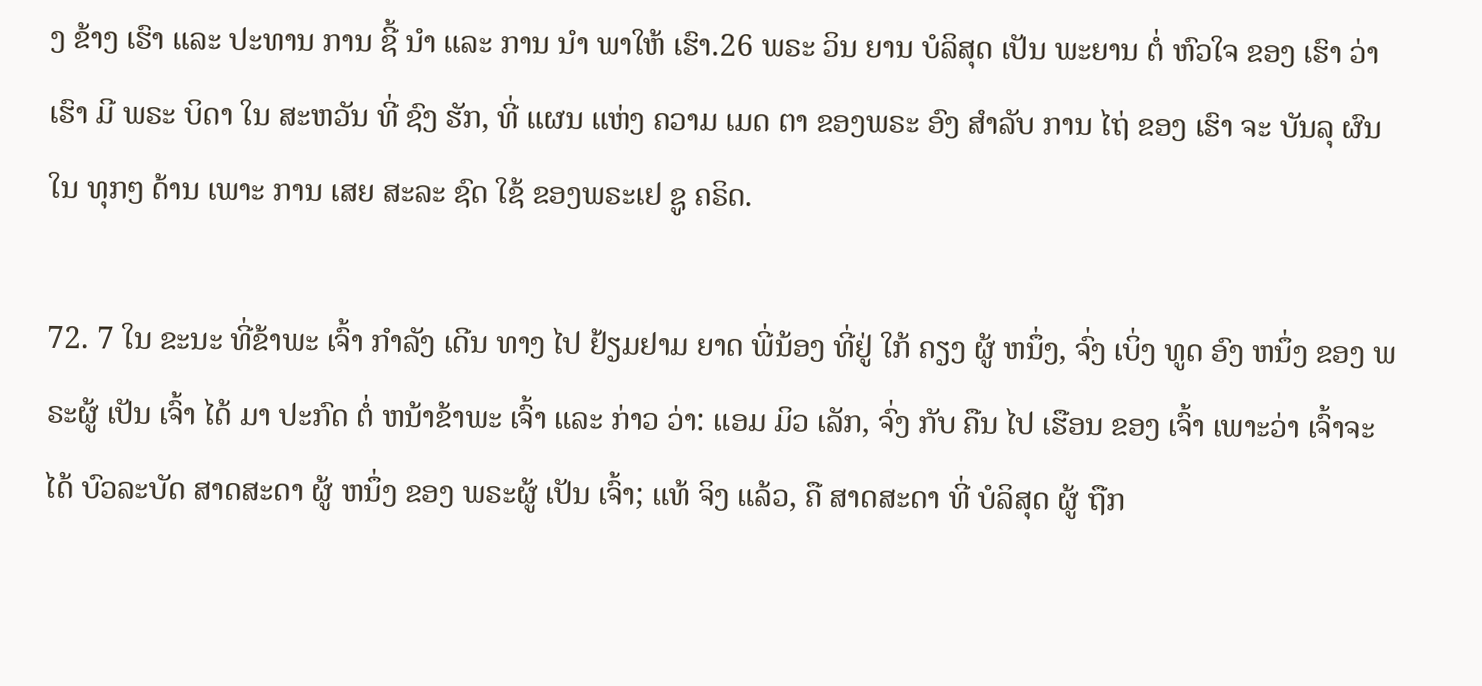ງ ຂ້າງ ເຮົາ ແລະ ປະທານ ການ ຊີ້ ນໍາ ແລະ ການ ນໍາ ພາໃຫ້ ເຮົາ.26 ພຣະ ວິນ ຍານ ບໍລິສຸດ ເປັນ ພະຍານ ຕໍ່ ຫົວໃຈ ຂອງ ເຮົາ ວ່າ ເຮົາ ມີ ພຣະ ບິດາ ໃນ ສະຫວັນ ທີ່ ຊົງ ຮັກ, ທີ່ ແຜນ ແຫ່ງ ຄວາມ ເມດ ຕາ ຂອງພຣະ ອົງ ສໍາລັບ ການ ໄຖ່ ຂອງ ເຮົາ ຈະ ບັນລຸ ຜົນ ໃນ ທຸກໆ ດ້ານ ເພາະ ການ ເສຍ ສະລະ ຊົດ ໃຊ້ ຂອງພຣະເຢ ຊູ ຄຣິດ.

72. 7 ໃນ ຂະນະ ທີ່ຂ້າພະ ເຈົ້າ ກໍາລັງ ເດີນ ທາງ ໄປ ຢ້ຽມຢາມ ຍາດ ພີ່ນ້ອງ ທີ່ຢູ່ ໃກ້ ຄຽງ ຜູ້ ຫນຶ່ງ, ຈົ່ງ ເບິ່ງ ທູດ ອົງ ຫນຶ່ງ ຂອງ ພຣະຜູ້ ເປັນ ເຈົ້າ ໄດ້ ມາ ປະກົດ ຕໍ່ ຫນ້າຂ້າພະ ເຈົ້າ ແລະ ກ່າວ ວ່າ: ແອມ ມິວ ເລັກ, ຈົ່ງ ກັບ ຄືນ ໄປ ເຮືອນ ຂອງ ເຈົ້າ ເພາະວ່າ ເຈົ້າຈະ ໄດ້ ບົວລະບັດ ສາດສະດາ ຜູ້ ຫນຶ່ງ ຂອງ ພຣະຜູ້ ເປັນ ເຈົ້າ; ແທ້ ຈິງ ແລ້ວ, ຄື ສາດສະດາ ທີ່ ບໍລິສຸດ ຜູ້ ຖືກ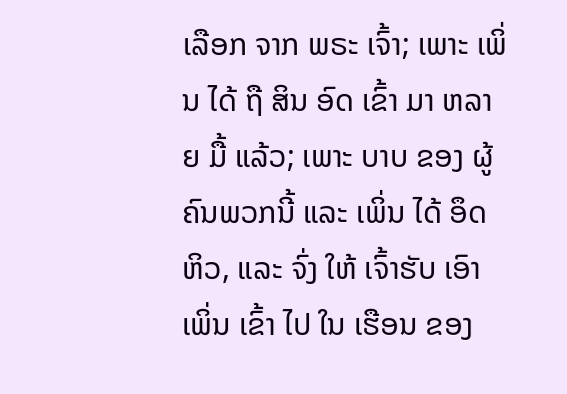ເລືອກ ຈາກ ພຣະ ເຈົ້າ; ເພາະ ເພິ່ນ ໄດ້ ຖື ສິນ ອົດ ເຂົ້າ ມາ ຫລາຍ ມື້ ແລ້ວ; ເພາະ ບາບ ຂອງ ຜູ້ຄົນພວກນີ້ ແລະ ເພິ່ນ ໄດ້ ອຶດຫິວ, ແລະ ຈົ່ງ ໃຫ້ ເຈົ້າຮັບ ເອົາ ເພິ່ນ ເຂົ້າ ໄປ ໃນ ເຮືອນ ຂອງ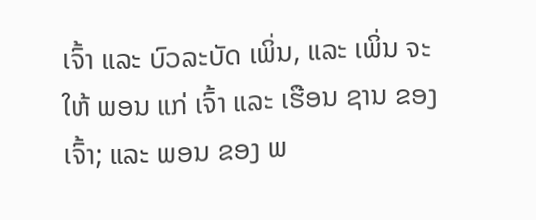ເຈົ້າ ແລະ ບົວລະບັດ ເພິ່ນ, ແລະ ເພິ່ນ ຈະ ໃຫ້ ພອນ ແກ່ ເຈົ້າ ແລະ ເຮືອນ ຊານ ຂອງ ເຈົ້າ; ແລະ ພອນ ຂອງ ພ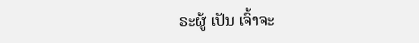ຣະຜູ້ ເປັນ ເຈົ້າຈະ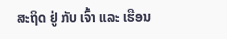ສະຖິດ ຢູ່ ກັບ ເຈົ້າ ແລະ ເຮືອນ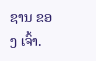ຊານ ຂອງ ເຈົ້າ.